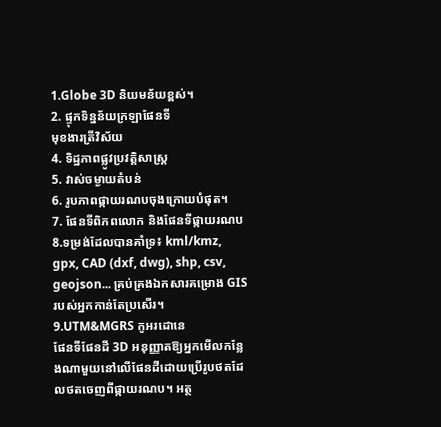1.Globe 3D និយមន័យខ្ពស់។
2. ផ្ទុកទិន្នន័យក្រឡាផែនទី
មុខងារត្រីវិស័យ
4. ទិដ្ឋភាពផ្លូវប្រវត្តិសាស្ត្រ
5. វាស់ចម្ងាយតំបន់
6. រូបភាពផ្កាយរណបចុងក្រោយបំផុត។
7. ផែនទីពិភពលោក និងផែនទីផ្កាយរណប
8.ទម្រង់ដែលបានគាំទ្រ៖ kml/kmz, gpx, CAD (dxf, dwg), shp, csv, geojson... គ្រប់គ្រងឯកសារគម្រោង GIS របស់អ្នកកាន់តែប្រសើរ។
9.UTM&MGRS កូអរដោនេ
ផែនទីផែនដី 3D អនុញ្ញាតឱ្យអ្នកមើលកន្លែងណាមួយនៅលើផែនដីដោយប្រើរូបថតដែលថតចេញពីផ្កាយរណប។ អត្ថ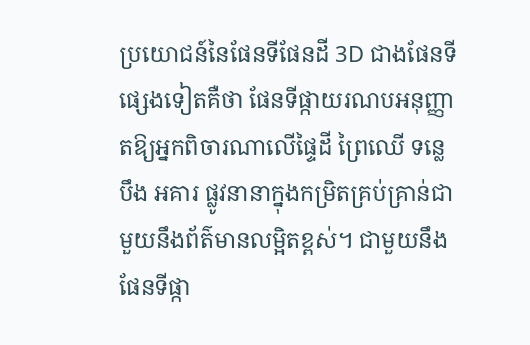ប្រយោជន៍នៃផែនទីផែនដី 3D ជាងផែនទីផ្សេងទៀតគឺថា ផែនទីផ្កាយរណបអនុញ្ញាតឱ្យអ្នកពិចារណាលើផ្ទៃដី ព្រៃឈើ ទន្លេ បឹង អគារ ផ្លូវនានាក្នុងកម្រិតគ្រប់គ្រាន់ជាមួយនឹងព័ត៌មានលម្អិតខ្ពស់។ ជាមួយនឹងផែនទីផ្កា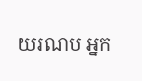យរណប អ្នក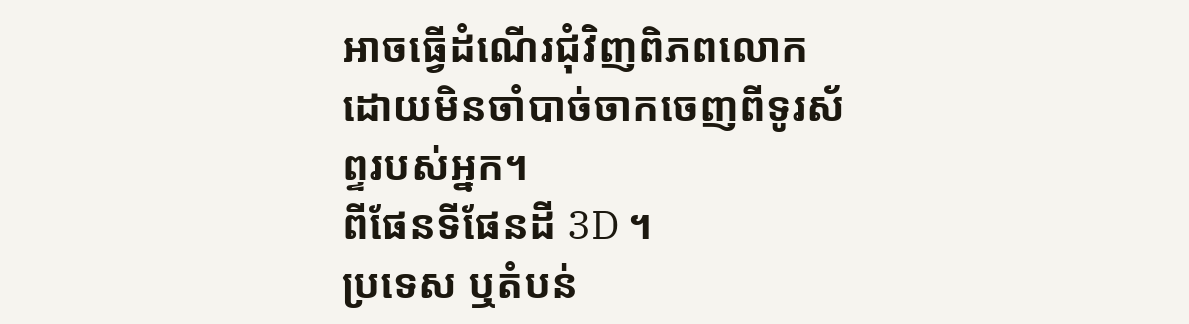អាចធ្វើដំណើរជុំវិញពិភពលោកដោយមិនចាំបាច់ចាកចេញពីទូរស័ព្ទរបស់អ្នក។
ពីផែនទីផែនដី 3D ។
ប្រទេស ឬតំបន់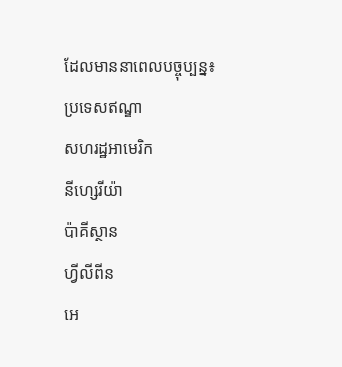ដែលមាននាពេលបច្ចុប្បន្ន៖
ប្រទេសឥណ្ឌា
សហរដ្ឋអាមេរិក
នីហ្សេរីយ៉ា
ប៉ាគីស្ថាន
ហ្វីលីពីន
អេ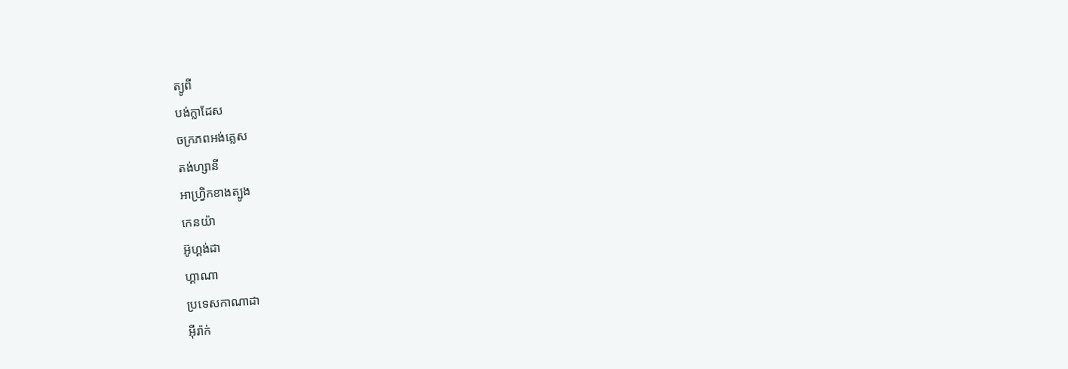ត្យូពី
បង់ក្លាដែស
ចក្រភពអង់គ្លេស
តង់ហ្សានី
អាហ្វ្រិកខាងត្បូង
កេនយ៉ា
អ៊ូហ្គង់ដា
ហ្គាណា
ប្រទេសកាណាដា
អ៊ីរ៉ាក់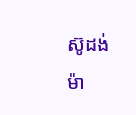ស៊ូដង់
ម៉ា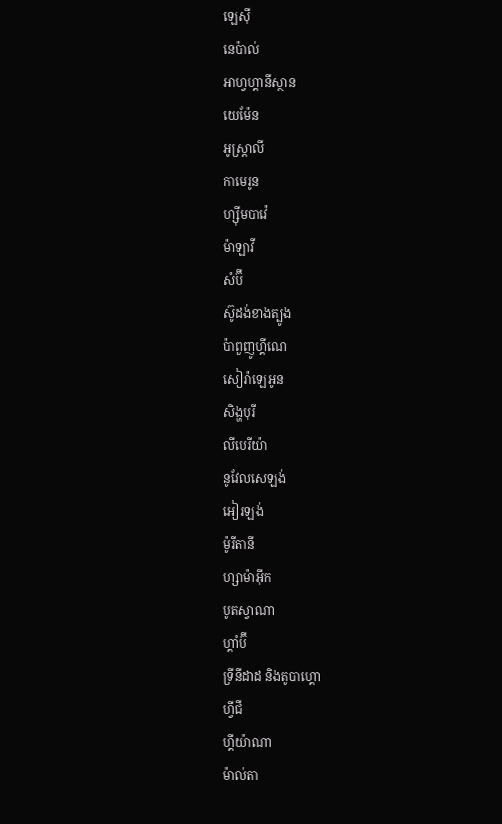ឡេស៊ី
នេប៉ាល់
អាហ្វហ្គានីស្ថាន
យេម៉ែន
អូស្ត្រាលី
កាមេរូន
ហ្ស៊ីមបាវ៉េ
ម៉ាឡាវី
សំប៊ី
ស៊ូដង់ខាងត្បូង
ប៉ាពួញូហ្គីណេ
សៀរ៉ាឡេអូន
សិង្ហបុរី
លីបេរីយ៉ា
នូវែលសេឡង់
អៀរឡង់
ម៉ូរីតានី
ហ្សាម៉ាអ៊ីក
បូតស្វាណា
ហ្គាំប៊ី
ទ្រីនីដាដ និងតូបាហ្គោ
ហ្វីជី
ហ្គីយ៉ាណា
ម៉ាល់តា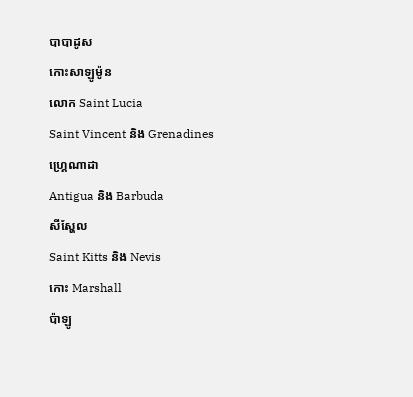បាបាដូស
កោះសាឡូម៉ូន
លោក Saint Lucia
Saint Vincent និង Grenadines
ហ្គ្រេណាដា
Antigua និង Barbuda
សីស្ហែល
Saint Kitts និង Nevis
កោះ Marshall
ប៉ាឡូ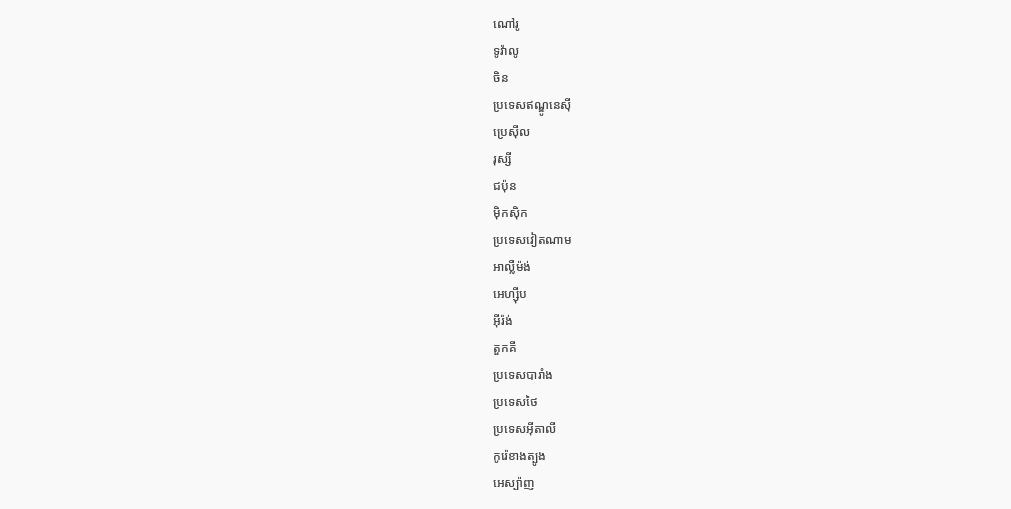ណៅរូ
ទូវ៉ាលូ
ចិន
ប្រទេសឥណ្ឌូនេស៊ី
ប្រេស៊ីល
រុស្សី
ជប៉ុន
ម៉ិកស៊ិក
ប្រទេសវៀតណាម
អាល្លឺម៉ង់
អេហ្ស៊ីប
អ៊ីរ៉ង់
តួកគី
ប្រទេសបារាំង
ប្រទេសថៃ
ប្រទេសអ៊ីតាលី
កូរ៉េខាងត្បូង
អេស្ប៉ាញ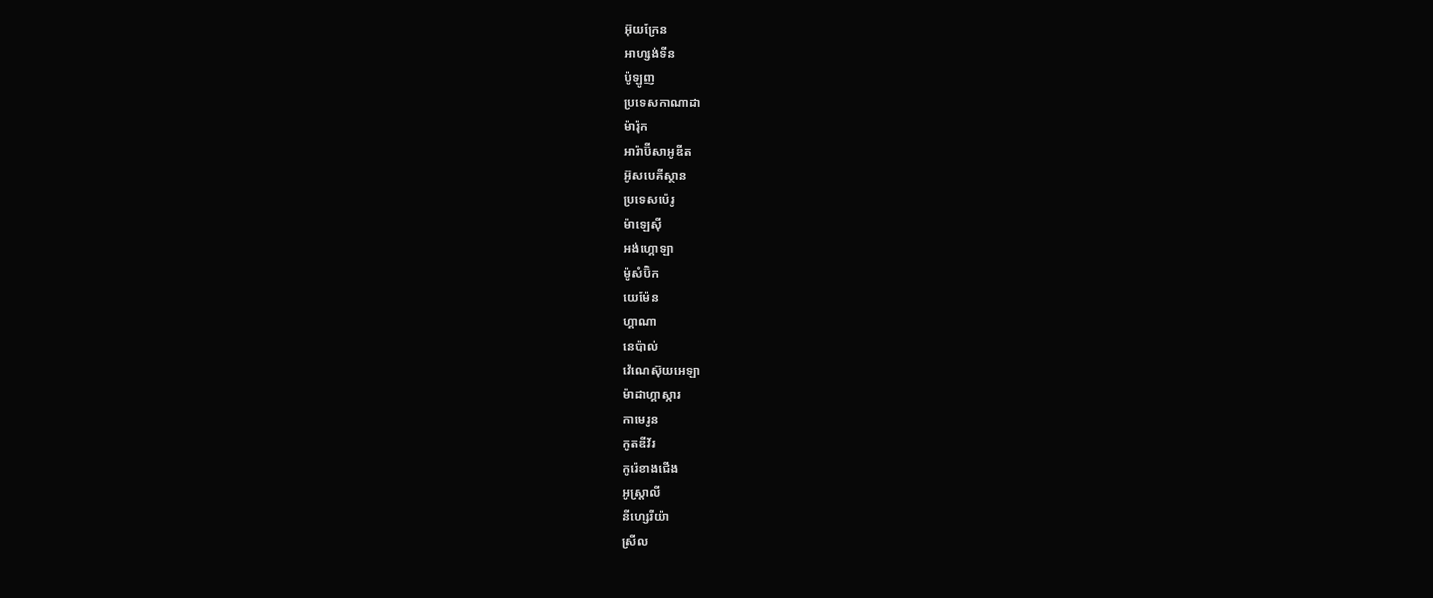អ៊ុយក្រែន
អាហ្សង់ទីន
ប៉ូឡូញ
ប្រទេសកាណាដា
ម៉ារ៉ុក
អារ៉ាប៊ីសាអូឌីត
អ៊ូសបេគីស្ថាន
ប្រទេសប៉េរូ
ម៉ាឡេស៊ី
អង់ហ្គោឡា
ម៉ូសំប៊ិក
យេម៉ែន
ហ្គាណា
នេប៉ាល់
វ៉េណេស៊ុយអេឡា
ម៉ាដាហ្គាស្ការ
កាមេរូន
កូតឌីវ័រ
កូរ៉េខាងជើង
អូស្ត្រាលី
នីហ្សេរីយ៉ា
ស្រីល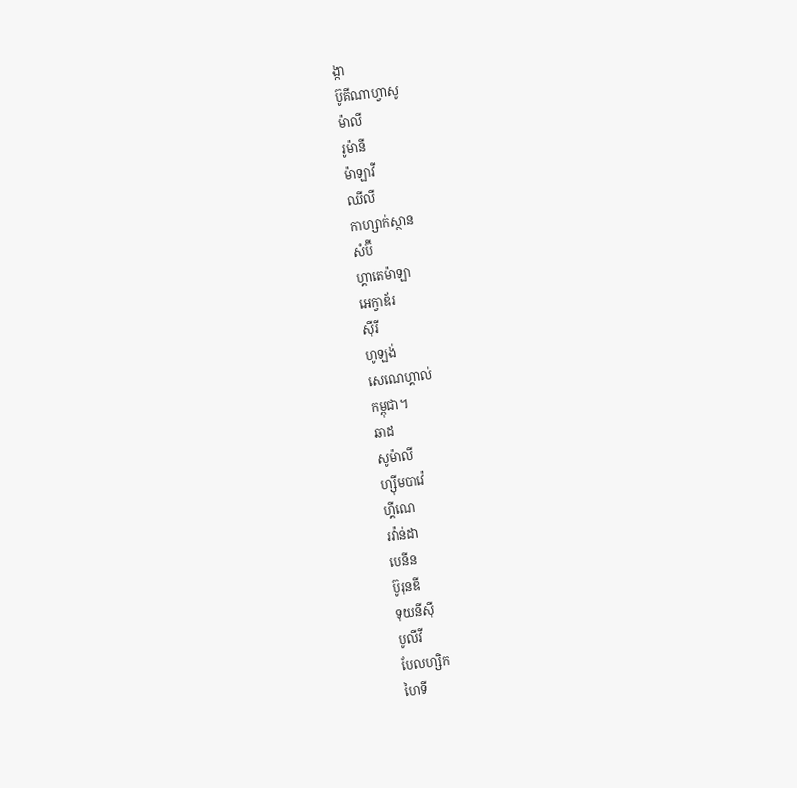ង្កា
ប៊ូគីណាហ្វាសូ
ម៉ាលី
រូម៉ានី
ម៉ាឡាវី
ឈីលី
កាហ្សាក់ស្ថាន
សំប៊ី
ហ្គាតេម៉ាឡា
អេក្វាឌ័រ
ស៊ីរី
ហូឡង់
សេណេហ្គាល់
កម្ពុជា។
ឆាដ
សូម៉ាលី
ហ្ស៊ីមបាវ៉េ
ហ្គីណេ
រវ៉ាន់ដា
បេនីន
ប៊ូរុនឌី
ទុយនីស៊ី
បូលីវី
បែលហ្សិក
ហៃទី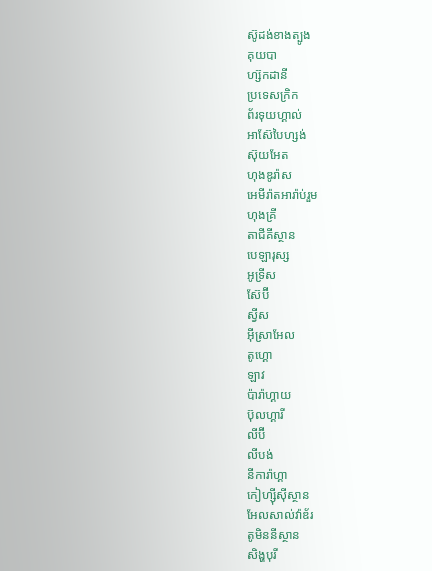ស៊ូដង់ខាងត្បូង
គុយបា
ហ្ស៊កដានី
ប្រទេសក្រិក
ព័រទុយហ្គាល់
អាស៊ែបៃហ្សង់
ស៊ុយអែត
ហុងឌូរ៉ាស
អេមីរ៉ាតអារ៉ាប់រួម
ហុងគ្រី
តាជីគីស្ថាន
បេឡារុស្ស
អូទ្រីស
ស៊ែប៊ី
ស្វីស
អ៊ីស្រាអែល
តូហ្គោ
ឡាវ
ប៉ារ៉ាហ្គាយ
ប៊ុលហ្គារី
លីប៊ី
លីបង់
នីការ៉ាហ្គា
កៀហ្ស៊ីស៊ីស្ថាន
អែលសាល់វ៉ាឌ័រ
តូមិននីស្ថាន
សិង្ហបុរី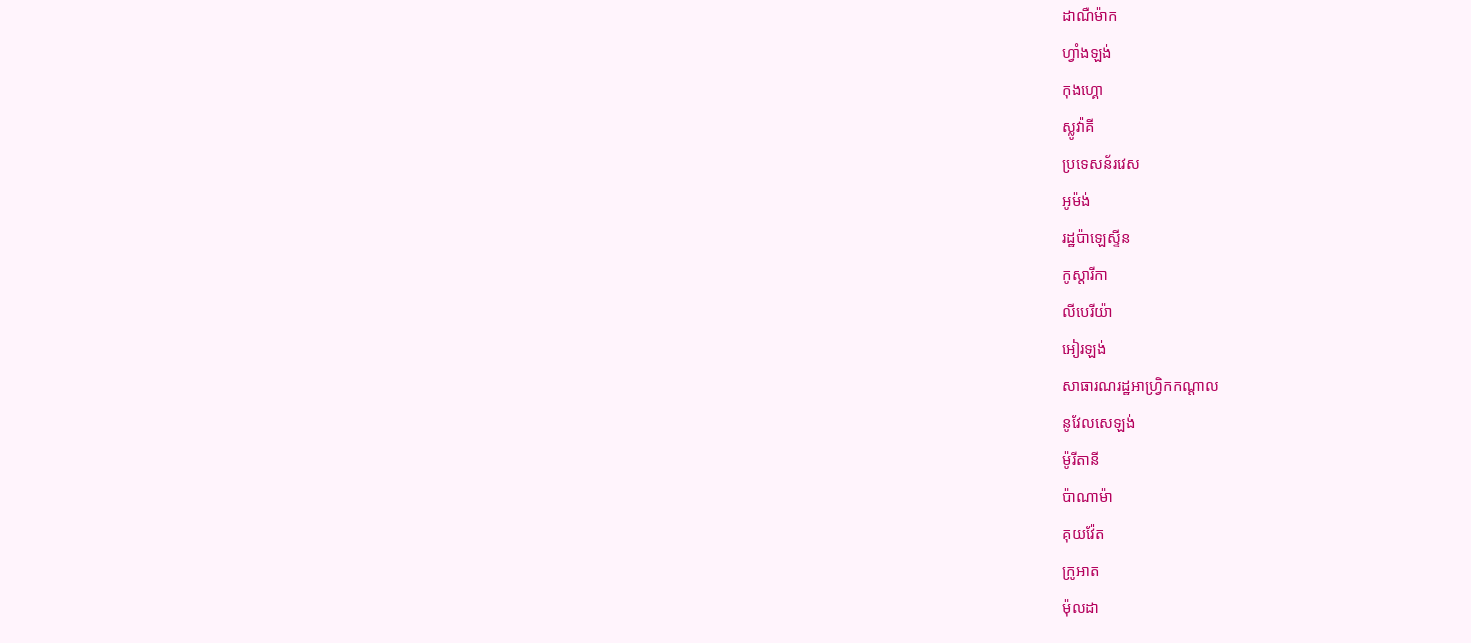ដាណឺម៉ាក
ហ្វាំងឡង់
កុងហ្គោ
ស្លូវ៉ាគី
ប្រទេសន័រវេស
អូម៉ង់
រដ្ឋប៉ាឡេស្ទីន
កូស្តារីកា
លីបេរីយ៉ា
អៀរឡង់
សាធារណរដ្ឋអាហ្វ្រិកកណ្តាល
នូវែលសេឡង់
ម៉ូរីតានី
ប៉ាណាម៉ា
គុយវ៉ែត
ក្រូអាត
ម៉ុលដា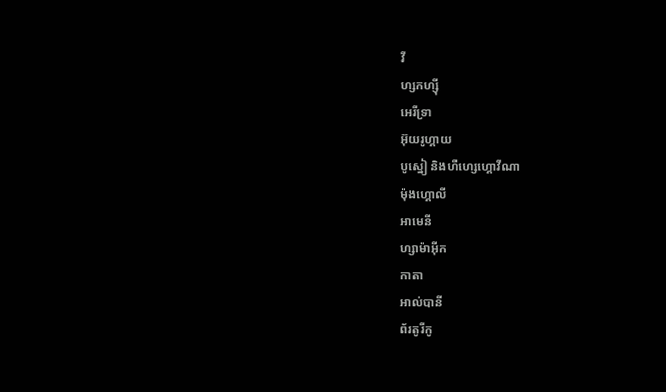វី
ហ្សកហ្ស៊ី
អេរីទ្រា
អ៊ុយរូហ្គាយ
បូស្នៀ និងហឺហ្សេហ្គោវីណា
ម៉ុងហ្គោលី
អាមេនី
ហ្សាម៉ាអ៊ីក
កាតា
អាល់បានី
ព័រតូរីកូ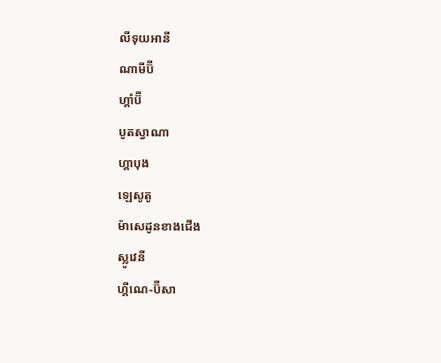លីទុយអានី
ណាមីប៊ី
ហ្គាំប៊ី
បូតស្វាណា
ហ្គាបុង
ឡេសូតូ
ម៉ាសេដូនខាងជើង
ស្លូវេនី
ហ្គីណេ-ប៊ីសា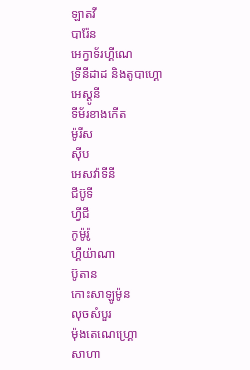ឡាតវី
បារ៉ែន
អេក្វាទ័រហ្គីណេ
ទ្រីនីដាដ និងតូបាហ្គោ
អេស្តូនី
ទីម័រខាងកើត
ម៉ូរីស
ស៊ីប
អេសវ៉ាទីនី
ជីប៊ូទី
ហ្វីជី
កូម៉ូរ៉ូ
ហ្គីយ៉ាណា
ប៊ូតាន
កោះសាឡូម៉ូន
លុចសំបួរ
ម៉ុងតេណេហ្គ្រោ
សាហា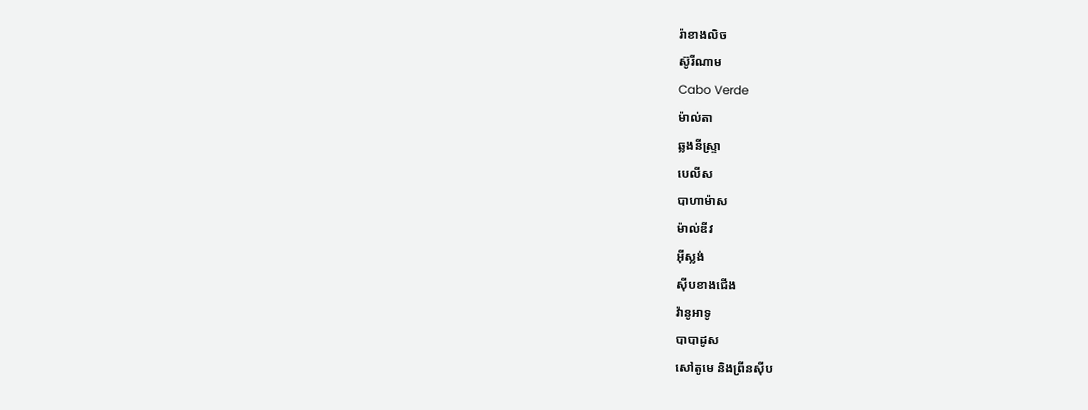រ៉ាខាងលិច
ស៊ូរីណាម
Cabo Verde
ម៉ាល់តា
ឆ្លងនីស្ទ្រា
បេលីស
បាហាម៉ាស
ម៉ាល់ឌីវ
អ៊ីស្លង់
ស៊ីបខាងជើង
វ៉ានូអាទូ
បាបាដូស
សៅតូមេ និងព្រីនស៊ីប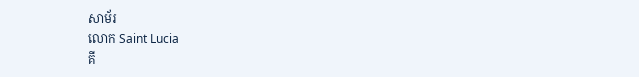សាម័រ
លោក Saint Lucia
គី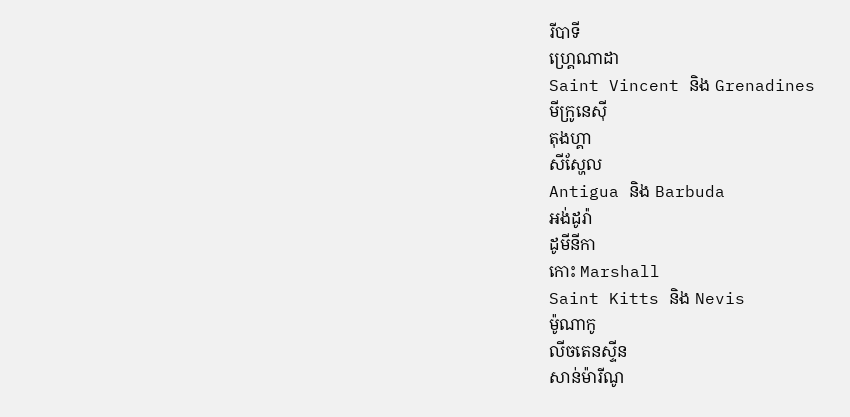រីបាទី
ហ្គ្រេណាដា
Saint Vincent និង Grenadines
មីក្រូនេស៊ី
តុងហ្គា
សីស្ហែល
Antigua និង Barbuda
អង់ដូរ៉ា
ដូមីនីកា
កោះ Marshall
Saint Kitts និង Nevis
ម៉ូណាកូ
លីចតេនស្ទីន
សាន់ម៉ារីណូ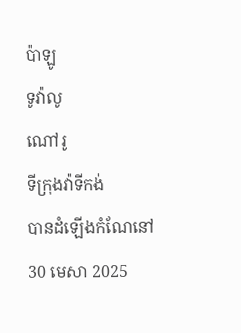ប៉ាឡូ
ទូវ៉ាលូ
ណៅរូ
ទីក្រុងវ៉ាទីកង់
បានដំឡើងកំណែនៅ
30 មេសា 2025